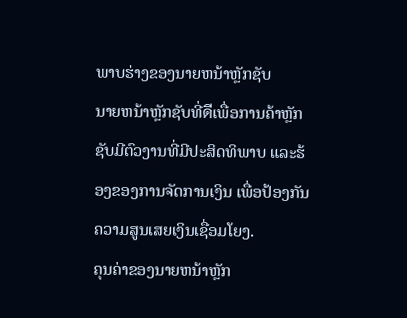ພາບຮ່າງຂອງນາຍຫນ້າຫຼັກຊັບ
ນາຍຫນ້າຫຼັກຊັບທີ່ดีເພື່ອການຄ້າຫຼັກຊັບມີຕົວງານທີ່ມີປະສິດທິພາບ ແລະຮ້ອງຂອງການຈັດການເງິນ ເພື່ອປ້ອງກັນຄວາມສູນເສຍເງິນເຊື່ອມໂຍງ.
ຄຸນຄ່າຂອງນາຍຫນ້າຫຼັກ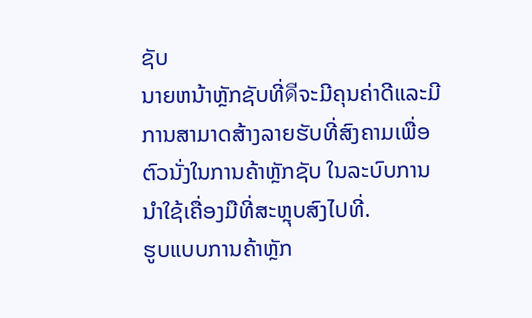ຊັບ
ນາຍຫນ້າຫຼັກຊັບທີ່ดีຈະມີຄຸນຄ່າດີແລະມີການສາມາດສ້າງລາຍຮັບທີ່ສົງຄາມເພື່ອຕົວນັ່ງໃນການຄ້າຫຼັກຊັບ ໃນລະບົບການນໍາໃຊ້ເຄື່ອງມືທີ່ສະຫຼຸບສົງໄປທີ່.
ຮູບແບບການຄ້າຫຼັກ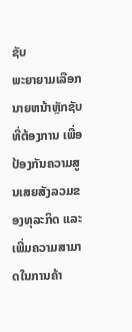ຊັບ
ພະຍາຍາມເລືອກນາຍຫນ້າຫຼັກຊັບທີ່ຕ້ອງການ ເພື່ອປ້ອງກັນຄວາມສູນເສຍສັງລວມຂອງທຸລະກິດ ແລະເພີ່ມຄວາມສາມາດໃນການຄ້າ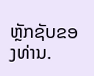ຫຼັກຊັບຂອງທ່ານ.